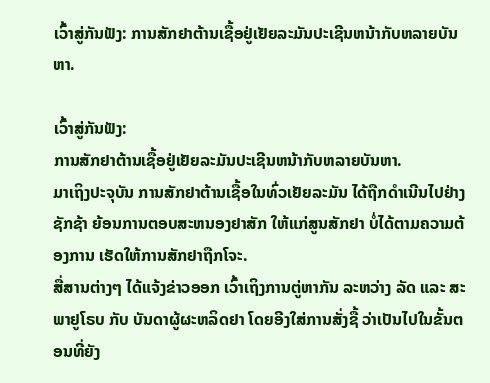ເວົ້າສູ່ກັນຟັງ: ການສັກຢາຕ້ານເຊື້ອຢູ່ເຢັຍລະມັນປະເຊີນຫນ້າກັບຫລາຍບັນຫາ.

ເວົ້າສູ່ກັນຟັງ:
ການສັກຢາຕ້ານເຊື້ອຢູ່ເຢັຍລະມັນປະເຊີນຫນ້າກັບຫລາຍບັນຫາ.
ມາເຖິງປະຈຸບັນ ການສັກຢາຕ້ານເຊື້ອໃນທົ່ວເຢັຍລະມັນ ໄດ້ຖືກດໍາເນີນໄປຢ່າງຊັກຊ້າ ຍ້ອນການຕອບສະຫນອງຢາສັກ ໃຫ້ແກ່ສູນສັກຢາ ບໍ່ໄດ້ຕາມຄວາມຕ້ອງການ ເຮັດໃຫ້ການສັກຢາຖືກໂຈະ.
ສື່ສານຕ່າງໆ ໄດ້ແຈ້ງຂ່າວອອກ ເວົ້າເຖິງການຕູ່ຫາກັນ ລະຫວ່າງ ລັດ ແລະ ສະພາຢູໂຣບ ກັບ ບັນດາຜູ້ຜະຫລິດຢາ ໂດຍອີງໃສ່ການສັ່ງຊື້ ວ່າເປັນໄປໃນຂັ້ນຕອນທີ່ຍັງ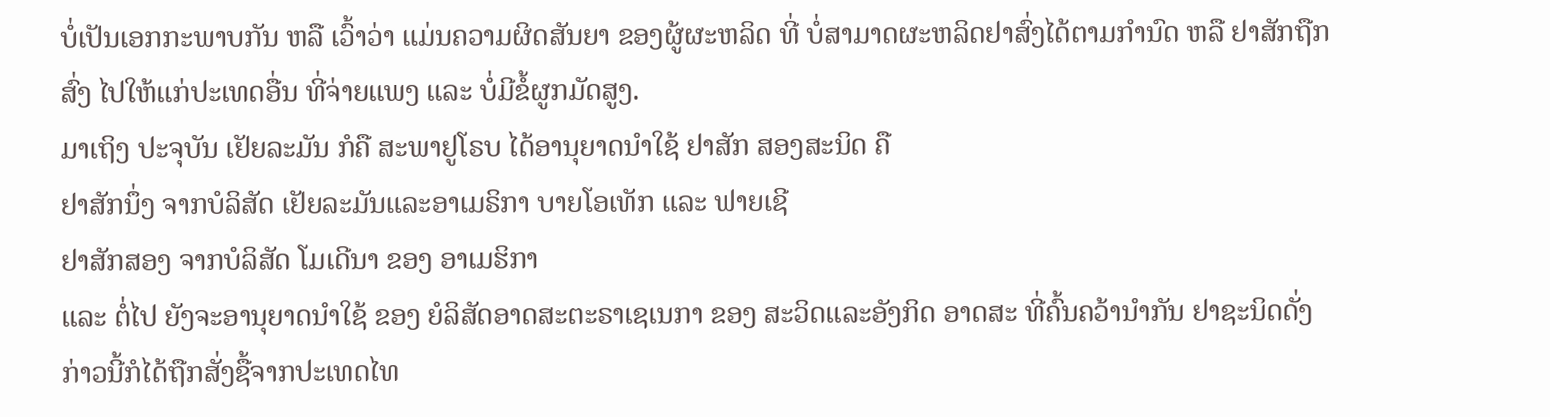ບໍ່ເປັນເອກກະພາບກັນ ຫລື ເວົ້າວ່າ ແມ່ນຄວາມຜິດສັນຍາ ຂອງຜູ້ຜະຫລິດ ທີ່ ບໍ່ສາມາດຜະຫລິດຢາສົ່ງໄດ້ຕາມກໍານົດ ຫລື ຢາສັກຖືກສົ່ງ ໄປໃຫ້ແກ່ປະເທດອື່ນ ທີ່ຈ່າຍແພງ ແລະ ບໍ່ມີຂໍ້ຜູກມັດສູງ.
ມາເຖິງ ປະຈຸບັນ ເຢັຍລະມັນ ກໍຄື ສະພາຢູໂຣບ ໄດ້ອານຸຍາດນໍາໃຊ້ ຢາສັກ ສອງສະນິດ ຄື
ຢາສັກນຶ່ງ ຈາກບໍລິສັດ ເຢັຍລະມັນແລະອາເມຣິກາ ບາຍໂອເທັກ ແລະ ຟາຍເຊີ
ຢາສັກສອງ ຈາກບໍລິສັດ ໂມເດີນາ ຂອງ ອາເມຮິກາ
ແລະ ຕໍ່ໄປ ຍັງຈະອານຸຍາດນໍາໃຊ້ ຂອງ ຍໍລິສັດອາດສະຕະຣາເຊເນກາ ຂອງ ສະວິດແລະອັງກິດ ອາດສະ ທີ່ຄົ້ນຄວ້ານໍາກັນ ຢາຊະນິດດັ່ງກ່າວນີ້ກໍໄດ້ຖືກສັ່ງຊື້ຈາກປະເທດໄທ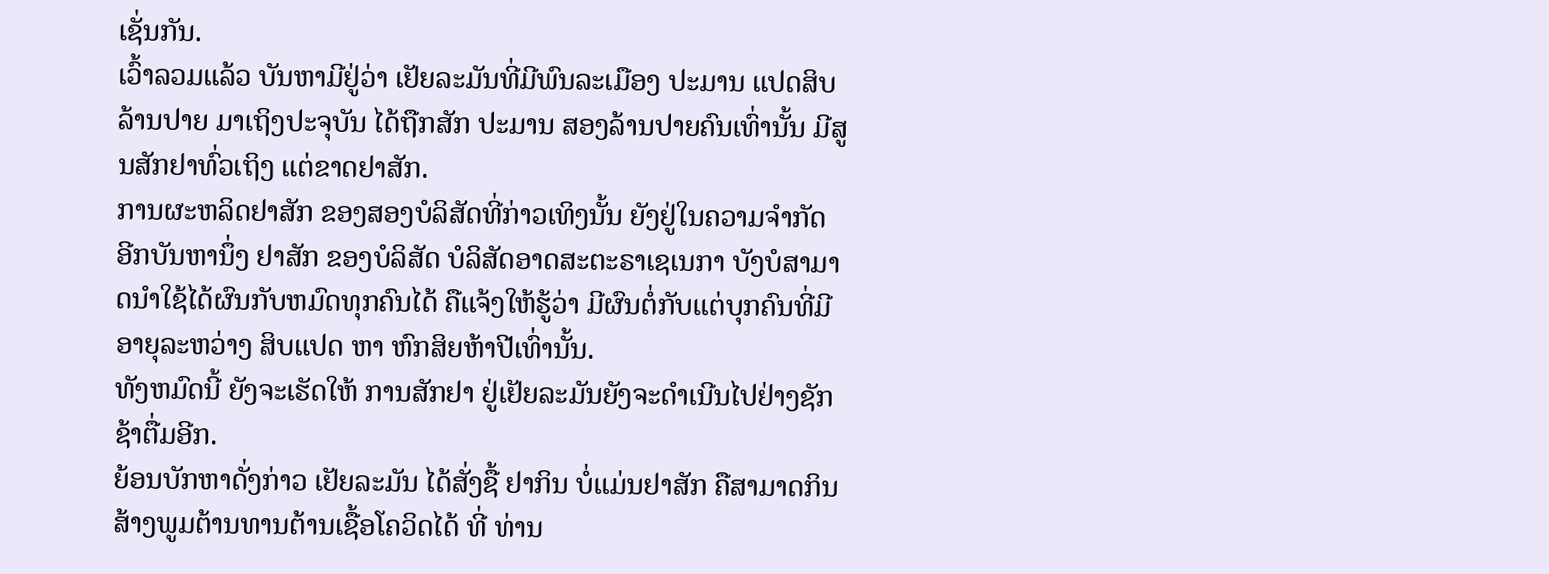ເຊັ່ນກັນ.
ເວົ້າລວມແລ້ວ ບັນຫາມີຢູ່ວ່າ ເຢັຍລະມັນທີ່ມີພົນລະເມືອງ ປະມານ ແປດສິບລ້ານປາຍ ມາເຖິງປະຈຸບັນ ໄດ້ຖືກສັກ ປະມານ ສອງລ້ານປາຍຄົນເທົ່ານັ້ນ ມີສູນສັກຢາທົ່ວເຖິງ ແຕ່ຂາດຢາສັກ.
ການຜະຫລິດຢາສັກ ຂອງສອງບໍລິສັດທີ່ກ່າວເທິງນັ້ນ ຍັງຢູ່ໃນຄວາມຈໍາກັດ
ອີກບັນຫານຶ່ງ ຢາສັກ ຂອງບໍລິສັດ ບໍລິສັດອາດສະຕະຣາເຊເນກາ ບັງບໍສາມາດນໍາໃຊ້ໄດ້ຜົນກັບຫມົດທຸກຄົນໄດ້ ຄືແຈ້ງໃຫ້ຮູ້ວ່າ ມີຜົນຕໍ່ກັບແຕ່ບຸກຄົນທີ່ມີອາຍຸລະຫວ່າງ ສິບແປດ ຫາ ຫົກສິຍຫ້າປີເທົ່ານັ້ນ.
ທັງຫມົດນີ້ ຍັງຈະເຮັດໃຫ້ ການສັກຢາ ຢູ່ເຢັຍລະມັນຍັງຈະດໍາເນີນໄປຢ່າງຊັກຊ້າຕື່ມອີກ.
ຍ້ອນບັກຫາດັ່ງກ່າວ ເຢັຍລະມັນ ໄດ້ສັ່ງຊື້ ຢາກິນ ບໍ່ແມ່ນຢາສັກ ຄືສາມາດກິນສ້າງພູມຕ້ານທານຕ້ານເຊື້ອໂຄວິດໄດ້ ທີ່ ທ່ານ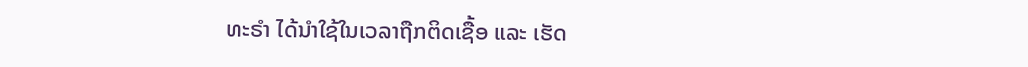ທະຣໍາ ໄດ້ນໍາໃຊ້ໃນເວລາຖືກຕິດເຊື້ອ ແລະ ເຮັດ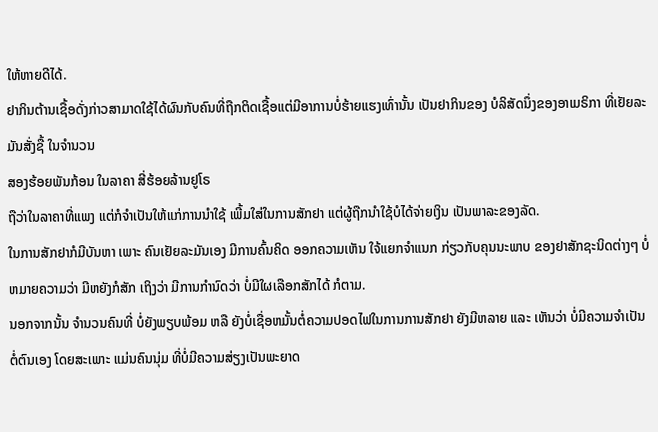ໃຫ້ຫາຍດີໄດ້.
ຢາກິນຕ້ານເຊື້ອດັ່ງກ່າວສາມາດໃຊ້ໄດ້ຜົນກັບຄົນທີ່ຖືກຕິດເຊື້ອແຕ່ມີອາການບໍ່ຮ້າຍແຮງເທົ່ານັ້ນ ເປັນຢາກິນຂອງ ບໍລິສັດນຶ່ງຂອງອາເມຣິກາ ທີ່ເຢັຍລະມັນສັ່ງຊື້ ໃນຈໍານວນ
ສອງຮ້ອຍພັນກ້ອນ ໃນລາຄາ ສີ່ຮ້ອຍລ້ານຢູໂຣ
ຖືວ່າໃນລາຄາທີ່ແພງ ແຕ່ກໍຈໍາເປັນໃຫ້ແກ່ການນໍາໃຊ້ ເພີ້ມໃສ່ໃນການສັກຢາ ແຕ່ຜູ້ຖືກນໍາໃຊ້ບໍໄດ້ຈ່າຍເງິນ ເປັນພາລະຂອງລັດ.
ໃນການສັກຢາກໍມີບັນຫາ ເພາະ ຄົນເຢັຍລະມັນເອງ ມີການຄົ້ນຄິດ ອອກຄວາມເຫັນ ໃຈ້ແຍກຈໍາແນກ ກ່ຽວກັບຄຸນນະພາບ ຂອງຢາສັກຊະນິດຕ່າງໆ ບໍ່ຫມາຍຄວາມວ່າ ມີຫຍັງກໍສັກ ເຖິງວ່າ ມີການກໍານົດວ່າ ບໍ່ມີໃຜເລືອກສັກໄດ້ ກໍຕາມ.
ນອກຈາກນັ້ນ ຈໍານວນຄົນທີ່ ບໍ່ຍັງພຽບພ້ອມ ຫລື ຍັງບໍ່ເຊື່ອຫມັ້ນຕໍ່ຄວາມປອດໄຟໃນການການສັກຢາ ຍັງມີຫລາຍ ແລະ ເຫັນວ່າ ບໍ່ມີຄວາມຈໍາເປັນຕໍ່ຕົນເອງ ໂດຍສະເພາະ ແມ່ນຄົນນຸ່ມ ທີ່ບໍ່ມີຄວາມສ່ຽງເປັນພະຍາດ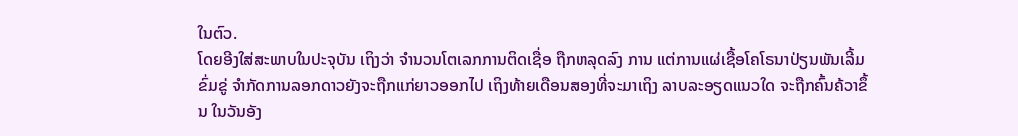ໃນຕົວ.
ໂດຍອີງໃສ່ສະພາບໃນປະຈຸບັນ ເຖິງວ່າ ຈໍານວນໂຕເລກການຕິດເຊື່ອ ຖືກຫລຸດລົງ ການ ແຕ່ການແຜ່ເຊື້ອໂຄໂຣນາປ່ຽນພັນເລີ້ມຂົ່ມຂູ່ ຈໍາກັດການລອກດາວຍັງຈະຖືກແກ່ຍາວອອກໄປ ເຖິງທ້າຍເດືອນສອງທີ່ຈະມາເຖິງ ລາບລະອຽດແນວໃດ ຈະຖືກຄົ້ນຄ້ວາຂຶ້ນ ໃນວັນອັງ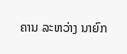ຄານ ລະຫວ່າງ ນາຍົກ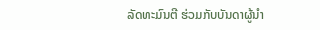ລັດທະມົນຕີ ຮ່ວມກັບບັນດາຜູ້ນໍາ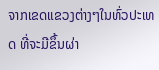ຈາກເຂດແຂວງຕ່າງໆໃນທົ່ວປະເທດ ທີ່ຈະມີຂຶ້ນຜ່າ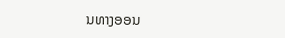ນທາງອອນ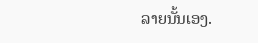ລາຍນັ້ນເອງ.